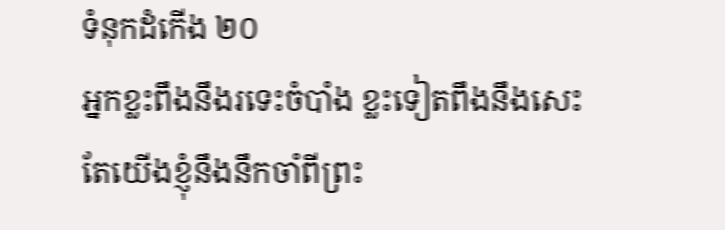ទំនុកដំកើង ២០
អ្នកខ្លះពឹងនឹងរទេះចំបាំង ខ្លះទៀតពឹងនឹងសេះ តែយើងខ្ញុំនឹងនឹកចាំពីព្រះ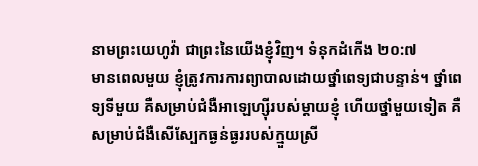នាមព្រះយេហូវ៉ា ជាព្រះនៃយើងខ្ញុំវិញ។ ទំនុកដំកើង ២០:៧
មានពេលមួយ ខ្ញុំត្រូវការការព្យាបាលដោយថ្នាំពេទ្យជាបន្ទាន់។ ថ្នាំពេទ្យទីមួយ គឺសម្រាប់ជំងឺអាឡេហ្ស៊ីរបស់ម្តាយខ្ញុំ ហើយថ្នាំមួយទៀត គឺសម្រាប់ជំងឺសើស្បែកធ្ងន់ធ្ងររបស់ក្មួយស្រី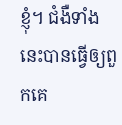ខ្ញុំ។ ជំងឺទាំងនេះបានធ្វើឲ្យពួកគេ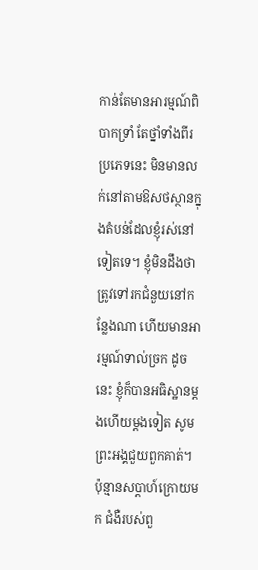កាន់តែមានអារម្មណ៍ពិបាកទ្រាំ តែថ្នាំទាំងពីរប្រភេទនេះ មិនមានលក់នៅតាមឱសថស្ថានក្នុងតំបន់ដែលខ្ញុំរស់នៅទៀតទេ។ ខ្ញុំមិនដឹងថា ត្រូវទៅរកជំនួយនៅកន្លែងណា ហើយមានអារម្មណ៍ទាល់ច្រក ដូចនេះ ខ្ញុំក៏បានអធិស្ឋានម្តងហើយម្តងទៀត សូមព្រះអង្គជួយពួកគាត់។
ប៉ុន្មានសប្តាហ៍ក្រោយមក ជំងឺរបស់ពួ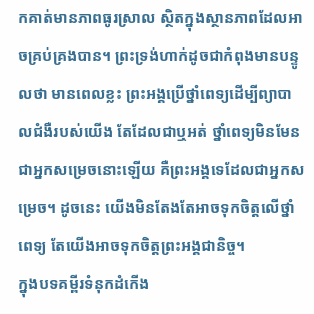កគាត់មានភាពធូរស្រាល ស្ថិតក្នុងស្ថានភាពដែលអាចគ្រប់គ្រងបាន។ ព្រះទ្រង់ហាក់ដូចជាកំពុងមានបន្ទូលថា មានពេលខ្លះ ព្រះអង្គប្រើថ្នាំពេទ្យដើម្បីព្យាបាលជំងឺរបស់យើង តែដែលជាឬអត់ ថ្នាំពេទ្យមិនមែនជាអ្នកសម្រេចនោះឡើយ គឺព្រះអង្គទេដែលជាអ្នកសម្រេច។ ដូចនេះ យើងមិនតែងតែអាចទុកចិត្តលើថ្នាំពេទ្យ តែយើងអាចទុកចិត្តព្រះអង្គជានិច្ច។
ក្នុងបទគម្ពីរទំនុកដំកើង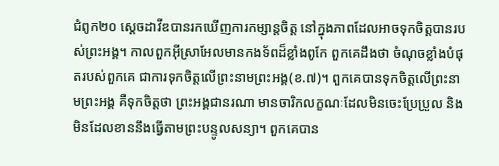ជំពូក២០ ស្តេចដាវីឌបានរកឃើញការកម្សាន្តចិត្ត នៅក្នុងភាពដែលអាចទុកចិត្តបានរបស់ព្រះអង្គ។ កាលពួកអ៊ីស្រាអែលមានកងទ័ពដ៏ខ្លាំងពូកែ ពួកគេដឹងថា ចំណុចខ្លាំងបំផុតរបស់ពួកគេ ជាការទុកចិត្តលើព្រះនាមព្រះអង្គ(ខ.៧)។ ពួកគេបានទុកចិត្តលើព្រះនាមព្រះអង្គ គឺទុកចិត្តថា ព្រះអង្គជានរណា មានចារិកលក្ខណៈដែលមិនចេះប្រែប្រួល និងមិនដែលខាននឹងធ្វើតាមព្រះបន្ទូលសន្យា។ ពួកគេបាន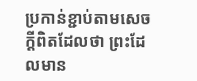ប្រកាន់ខ្ជាប់តាមសេចក្តីពិតដែលថា ព្រះដែលមាន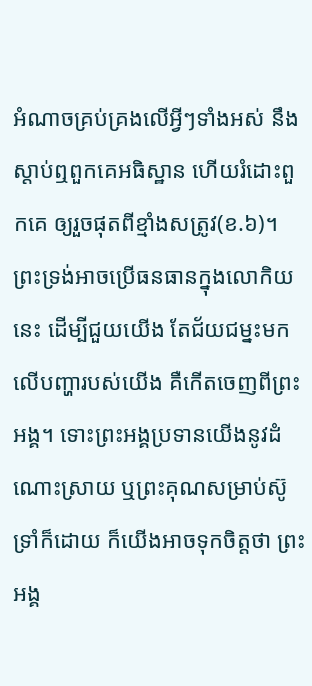អំណាចគ្រប់គ្រងលើអ្វីៗទាំងអស់ នឹងស្តាប់ឮពួកគេអធិស្ឋាន ហើយរំដោះពួកគេ ឲ្យរួចផុតពីខ្មាំងសត្រូវ(ខ.៦)។
ព្រះទ្រង់អាចប្រើធនធានក្នុងលោកិយនេះ ដើម្បីជួយយើង តែជ័យជម្នះមកលើបញ្ហារបស់យើង គឺកើតចេញពីព្រះអង្គ។ ទោះព្រះអង្គប្រទានយើងនូវដំណោះស្រាយ ឬព្រះគុណសម្រាប់ស៊ូទ្រាំក៏ដោយ ក៏យើងអាចទុកចិត្តថា ព្រះអង្គ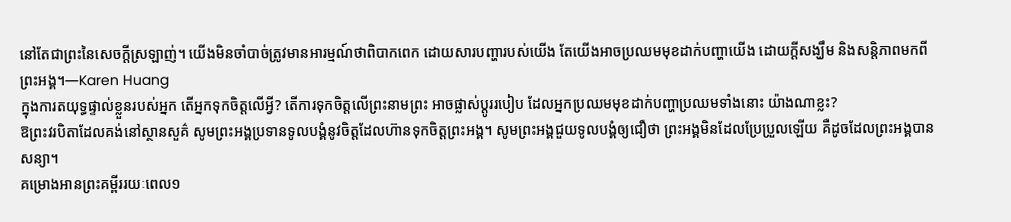នៅតែជាព្រះនៃសេចក្តីស្រឡាញ់។ យើងមិនចាំបាច់ត្រូវមានអារម្មណ៍ថាពិបាកពេក ដោយសារបញ្ហារបស់យើង តែយើងអាចប្រឈមមុខដាក់បញ្ហាយើង ដោយក្តីសង្ឃឹម និងសន្តិភាពមកពីព្រះអង្គ។—Karen Huang
ក្នុងការតយុទ្ធផ្ទាល់ខ្លួនរបស់អ្នក តើអ្នកទុកចិត្តលើអ្វី? តើការទុកចិត្តលើព្រះនាមព្រះ អាចផ្លាស់ប្តូររបៀប ដែលអ្នកប្រឈមមុខដាក់បញ្ហាប្រឈមទាំងនោះ យ៉ាងណាខ្លះ?
ឱព្រះវរបិតាដែលគង់នៅស្ថានសួគ៌ សូមព្រះអង្គប្រទានទូលបង្គំនូវចិត្តដែលហ៊ានទុកចិត្តព្រះអង្គ។ សូមព្រះអង្គជួយទូលបង្គំឲ្យជឿថា ព្រះអង្គមិនដែលប្រែប្រួលឡើយ គឺដូចដែលព្រះអង្គបានសន្យា។
គម្រោងអានព្រះគម្ពីររយៈពេល១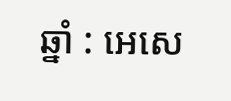ឆ្នាំ : អេសេ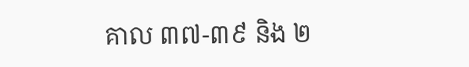គាល ៣៧-៣៩ និង ២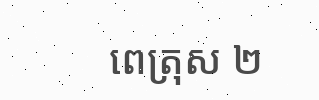ពេត្រុស ២